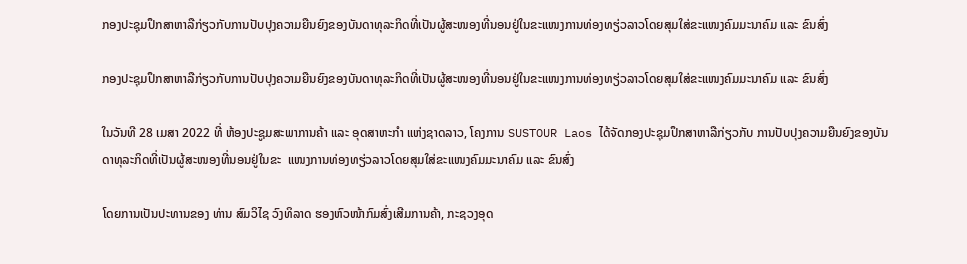ກອງປະຊຸມປຶກສາຫາລືກ່ຽວກັບການປັບປຸງຄວາມຍືນຍົງຂອງບັນດາທຸລະກິດທີ່ເປັນຜູ້ສະໜອງທີ່ນອນຢູ່ໃນຂະແໜງການທ່ອງທຽ່ວລາວໂດຍສຸມໃສ່ຂະແໜງຄົມມະນາຄົມ ແລະ ຂົນສົ່ງ

ກອງປະຊຸມປຶກສາຫາລືກ່ຽວກັບການປັບປຸງຄວາມຍືນຍົງຂອງບັນດາທຸລະກິດທີ່ເປັນຜູ້ສະໜອງທີ່ນອນຢູ່ໃນຂະແໜງການທ່ອງທຽ່ວລາວໂດຍສຸມໃສ່ຂະແໜງຄົມມະນາຄົມ ແລະ ຂົນສົ່ງ

ໃນວັນທີ 28 ເມສາ 2022 ທີ່ ຫ້ອງປະຊູມສະພາການຄ້າ ແລະ ອຸດສາຫະກຳ ແຫ່ງຊາດລາວ, ໂຄງການ SUSTOUR Laos ໄດ້ຈັດກອງປະຊຸມປຶກສາຫາລືກ່ຽວກັບ ການປັບປຸງຄວາມຍືນຍົງຂອງບັນດາທຸລະກິດທີ່ເປັນຜູ້ສະໜອງທີ່ນອນຢູ່ໃນຂະ  ແໜງການທ່ອງທຽ່ວລາວໂດຍສຸມໃສ່ຂະແໜງຄົມມະນາຄົມ ແລະ ຂົນສົ່ງ

ໂດຍການເປັນປະທານຂອງ ທ່ານ ສົມວິໄຊ ວົງທິລາດ ຮອງຫົວໜ້າກົມສົ່ງເສີມການຄ້າ, ກະຊວງອຸດ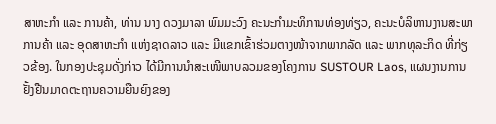ສາຫະກຳ ແລະ ການຄ້າ, ທ່ານ ນາງ ດວງມາລາ ພົມມະວົງ ຄະນະກໍາມະທິການທ່ອງທ່ຽວ, ຄະນະບໍລິຫານງານສະພາການຄ້າ ແລະ ອຸດສາຫະກຳ ແຫ່ງຊາດລາວ ແລະ ມີແຂກເຂົ້າຮ່ວມຕາງໜ້າຈາກພາກລັດ ແລະ ພາກທຸລະກິດ ທີ່ກ່ຽວຂ້ອງ. ໃນກອງປະຊຸມດັ່ງກ່າວ ໄດ້ມີການນໍາສະເໜີພາບລວມຂອງໂຄງການ SUSTOUR Laos, ແຜນງານການຢັ້ງຢືນມາດຕະຖານຄວາມຍືນຍົງຂອງ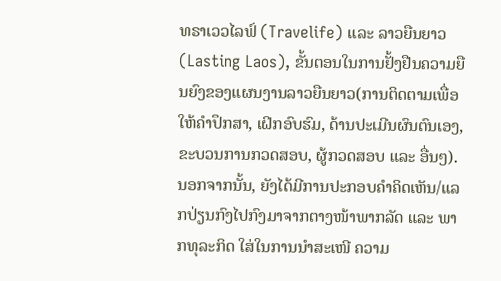ທຣາເວວໄລຟ໌ (Travelife) ແລະ ລາວຍືນຍາວ (Lasting Laos), ຂັ້ນຕອນໃນການຢັ້ງຢືນຄວາມຍືນຍົງຂອງແຜນງານລາວຍືນຍາວ(ການຕິດຕາມເພື່ອໃຫ້ຄໍາປຶກສາ, ເຝິກອົບຮົມ, ດ້ານປະເມີນຜົນຕົນເອງ, ຂະບວນການກວດສອບ, ຜູ້ກວດສອບ ແລະ ອື່ນໆ). ນອກຈາກນັ້ນ, ຍັງໄດ້ມີການປະກອບຄໍາຄິດເຫັນ/ແລກປ່ຽນກົງໄປກົງມາຈາກຕາງໜ້າພາກລັດ ແລະ ພາກທຸລະກິດ ໃສ່ໃນການນຳສະເໜີ ຄວາມ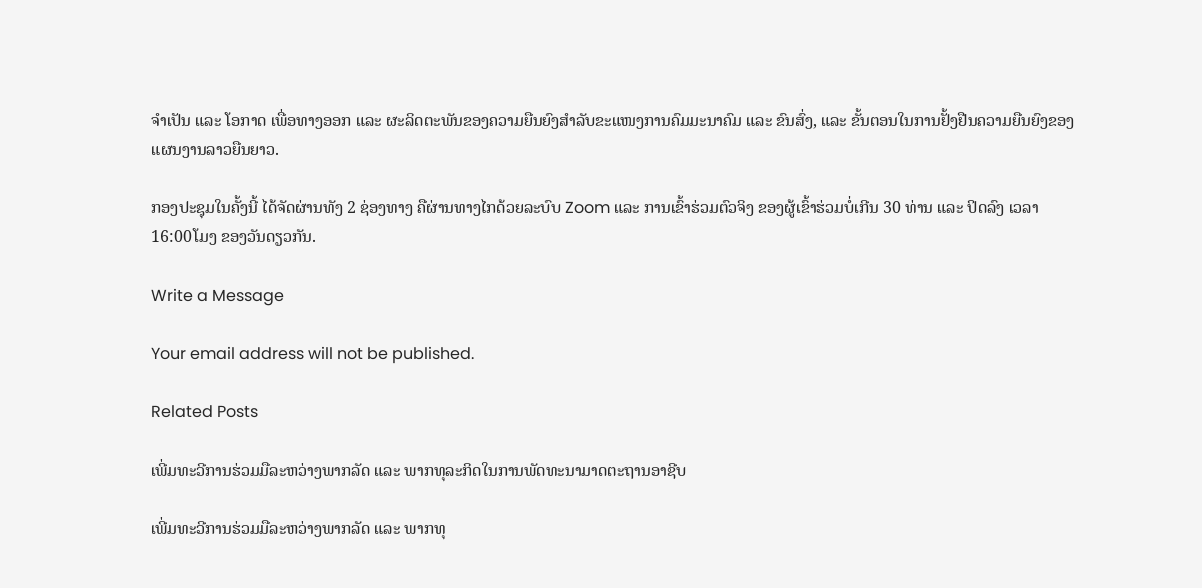ຈຳເປັນ ແລະ ໂອກາດ ເພື່ອທາງອອກ ແລະ ຜະລິດຕະພັນຂອງຄວາມຍືນຍົງສໍາລັບຂະແໜງການຄົມມະນາຄົມ ແລະ ຂົນສົ່ງ, ແລະ ຂັ້ນຕອນໃນການຢັ້ງຢືນຄວາມຍືນຍົງຂອງແຜນງານລາວຍືນຍາວ.

ກອງປະຊຸມໃນຄັ້ງນີ້ ໄດ້ຈັດຜ່ານທັງ 2 ຊ່ອງທາງ ຄືຜ່ານທາງໄກດ້ວຍລະບົບ Zoom ແລະ ການເຂົ້າຮ່ວມຕົວຈິງ ຂອງຜູ້ເຂົ້າຮ່ວມບໍ່ເກີນ 30 ທ່ານ ແລະ ປິດລົງ ເວລາ 16:00ໂມງ ຂອງວັນດຽວກັນ.

Write a Message

Your email address will not be published.

Related Posts

ເພີ່ມທະວີການຮ່ວມມືລະຫວ່າງພາກລັດ ແລະ ພາກທຸລະກິດໃນການພັດທະນາມາດຕະຖານອາຊີບ

ເພີ່ມທະວີການຮ່ວມມືລະຫວ່າງພາກລັດ ແລະ ພາກທຸ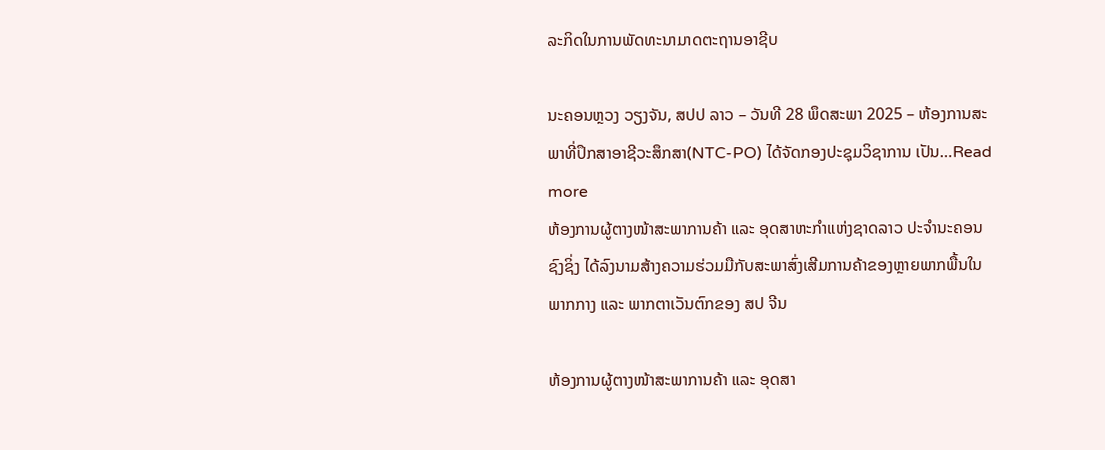ລະກິດໃນການພັດທະນາມາດຕະຖານອາຊີບ

ນະຄອນຫຼວງ ວຽງຈັນ, ສປປ ລາວ – ວັນທີ 28 ພຶດສະພາ 2025 – ຫ້ອງການສະພາທີ່ປຶກສາອາຊີວະສຶກສາ(NTC-PO) ໄດ້ຈັດກອງປະຊຸມວິຊາການ ເປັນ…Read more
ຫ້ອງການຜູ້ຕາງໜ້າສະພາການຄ້າ ແລະ ອຸດສາຫະກຳແຫ່ງຊາດລາວ ປະຈຳນະຄອນຊົງຊິ່ງ ໄດ້ລົງນາມສ້າງຄວາມຮ່ວມມືກັບສະພາສົ່ງເສີມການຄ້າຂອງຫຼາຍພາກພື້ນໃນພາກກາງ ແລະ ພາກຕາເວັນຕົກຂອງ ສປ ຈີນ

ຫ້ອງການຜູ້ຕາງໜ້າສະພາການຄ້າ ແລະ ອຸດສາ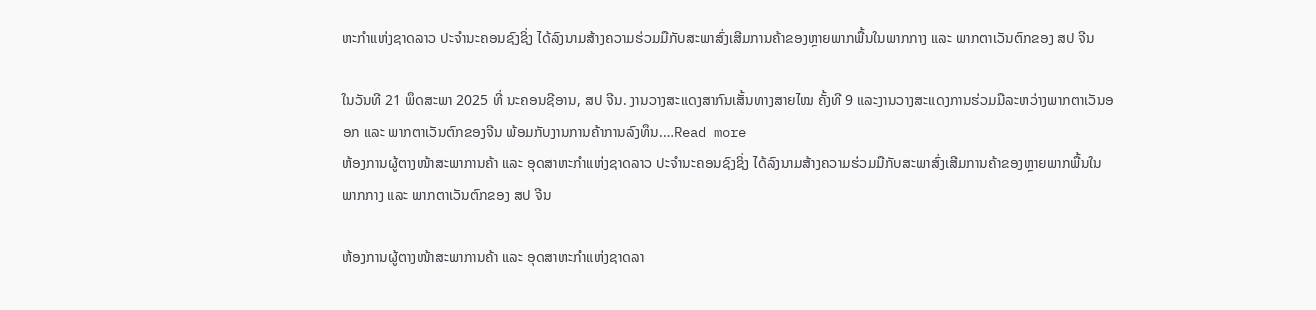ຫະກຳແຫ່ງຊາດລາວ ປະຈຳນະຄອນຊົງຊິ່ງ ໄດ້ລົງນາມສ້າງຄວາມຮ່ວມມືກັບສະພາສົ່ງເສີມການຄ້າຂອງຫຼາຍພາກພື້ນໃນພາກກາງ ແລະ ພາກຕາເວັນຕົກຂອງ ສປ ຈີນ

ໃນວັນທີ 21 ພຶດສະພາ 2025 ທີ່ ນະຄອນຊີອານ, ສປ ຈີນ. ງານວາງສະແດງສາກົນເສັ້ນທາງສາຍໄໝ ຄັ້ງທີ 9 ແລະງານວາງສະແດງການຮ່ວມມືລະຫວ່າງພາກຕາເວັນອອກ ແລະ ພາກຕາເວັນຕົກຂອງຈີນ ພ້ອມກັບງານການຄ້າການລົງທຶນ.…Read more
ຫ້ອງການຜູ້ຕາງໜ້າສະພາການຄ້າ ແລະ ອຸດສາຫະກຳແຫ່ງຊາດລາວ ປະຈຳນະຄອນຊົງຊິ່ງ ໄດ້ລົງນາມສ້າງຄວາມຮ່ວມມືກັບສະພາສົ່ງເສີມການຄ້າຂອງຫຼາຍພາກພື້ນໃນພາກກາງ ແລະ ພາກຕາເວັນຕົກຂອງ ສປ ຈີນ

ຫ້ອງການຜູ້ຕາງໜ້າສະພາການຄ້າ ແລະ ອຸດສາຫະກຳແຫ່ງຊາດລາ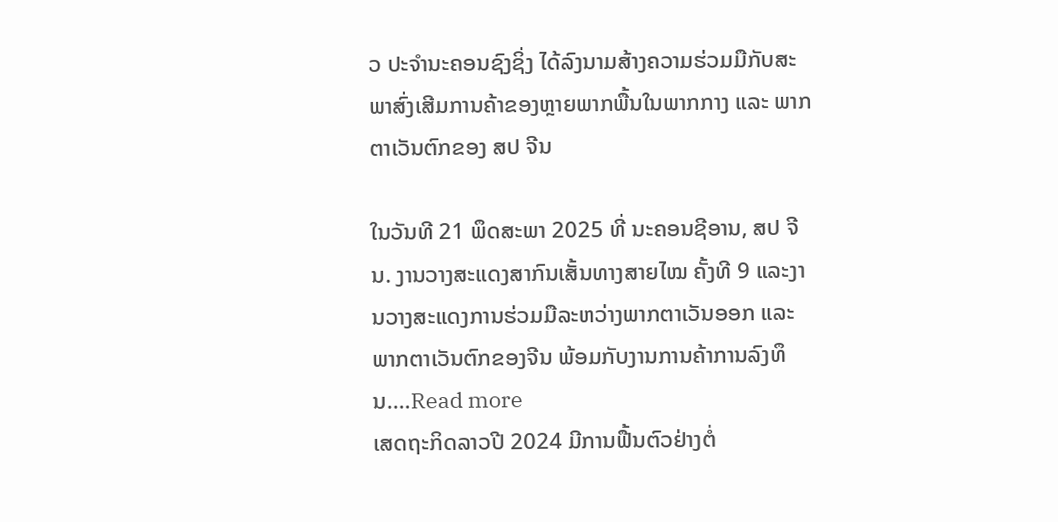ວ ປະຈຳນະຄອນຊົງຊິ່ງ ໄດ້ລົງນາມສ້າງຄວາມຮ່ວມມືກັບສະພາສົ່ງເສີມການຄ້າຂອງຫຼາຍພາກພື້ນໃນພາກກາງ ແລະ ພາກຕາເວັນຕົກຂອງ ສປ ຈີນ

ໃນວັນທີ 21 ພຶດສະພາ 2025 ທີ່ ນະຄອນຊີອານ, ສປ ຈີນ. ງານວາງສະແດງສາກົນເສັ້ນທາງສາຍໄໝ ຄັ້ງທີ 9 ແລະງານວາງສະແດງການຮ່ວມມືລະຫວ່າງພາກຕາເວັນອອກ ແລະ ພາກຕາເວັນຕົກຂອງຈີນ ພ້ອມກັບງານການຄ້າການລົງທຶນ.…Read more
ເສດຖະກິດລາວປີ 2024 ມີການຟື້ນຕົວຢ່າງຕໍ່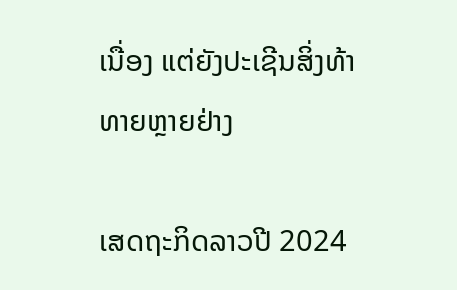ເນື່ອງ ແຕ່ຍັງປະເຊີນສິ່ງທ້າທາຍຫຼາຍຢ່າງ

ເສດຖະກິດລາວປີ 2024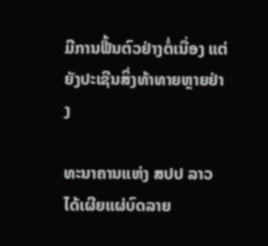ມີການຟື້ນຕົວຢ່າງຕໍ່ເນື່ອງ ແຕ່ຍັງປະເຊີນສິ່ງທ້າທາຍຫຼາຍຢ່າງ

ທະນາຄານແຫ່ງ ສປປ ລາວ ໄດ້ເຜີຍແຜ່ບົດລາຍ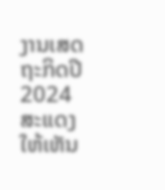ງານເສດຖະກິດປີ 2024 ສະແດງໃຫ້ເຫັນ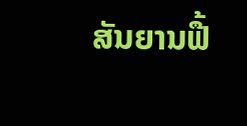ສັນຍານຟື້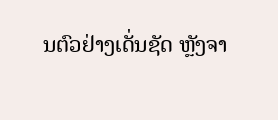ນຕົວຢ່າງເດັ່ນຊັດ ຫຼັງຈາ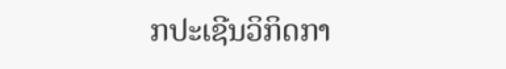ກປະເຊີນວິກິດກາ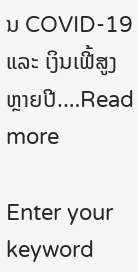ນ COVID-19 ແລະ ເງິນເຟີ້ສູງຫຼາຍປີ.…Read more

Enter your keyword